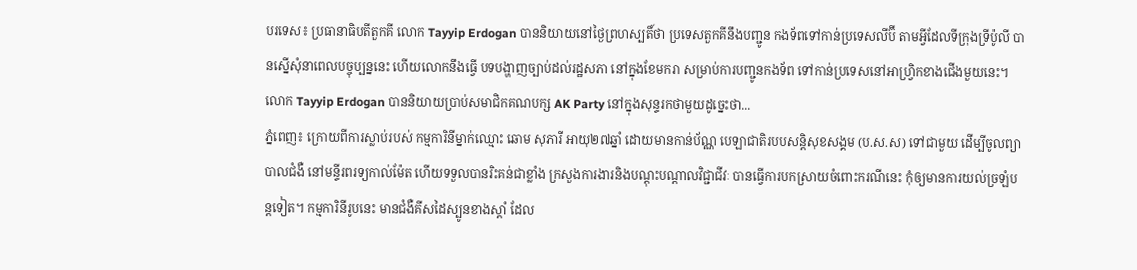បរទេស៖ ប្រធានាធិបតីតួកគី លោក Tayyip Erdogan បាននិយាយនៅថ្ងៃព្រហស្បតិ៍ថា ប្រទេសតួកគីនឹងបញ្ជូន កងទ័ពទៅកាន់ប្រទេសលីប៊ី តាមអ្វីដែលទីក្រុងទ្រីប៉ូលី បានស្នើសុំនាពេលបច្ចុប្បន្ននេះ ហើយលោកនឹងធ្វើ បទបង្ហាញច្បាប់ដល់រដ្ឋសភា នៅក្នុងខែមករា សម្រាប់ការបញ្ជូនកងទ័ព ទៅកាន់ប្រទេសនៅអាហ្វ្រិកខាងជើងមួយនេះ។ លោក Tayyip Erdogan បាននិយាយប្រាប់សមាជិកគណបក្ស AK Party នៅក្នុងសុន្ទរកថាមួយដូច្នេះថា...
ភ្នំពេញ៖ ក្រោយពីការស្លាប់របស់ កម្មការិនីម្នាក់ឈ្មោះ ឆោម សុភារី អាយុ២៧ឆ្នាំ ដោយមានកាន់ប័ណ្ណ បេឡាជាតិរបបសន្តិសុខសង្គម (ប.ស.ស) ទៅជាមួយ ដើម្បីចូលព្យាបាលជំងឺ នៅមន្ទីរពរទ្យកាល់ម៉ែត ហើយទទួលបានរិះគន់ជាខ្លាំង ក្រសួងការងារនិងបណ្តុះបណ្តាលវិជ្ជាជីវៈ បានធ្វើការបកស្រាយចំពោះករណីនេះ កុំឲ្យមានការយល់ច្រឡំបន្តទៀត។ កម្មការិនីរូបនេះ មានជំងឺគីសដៃស្បូនខាងស្តាំ ដែល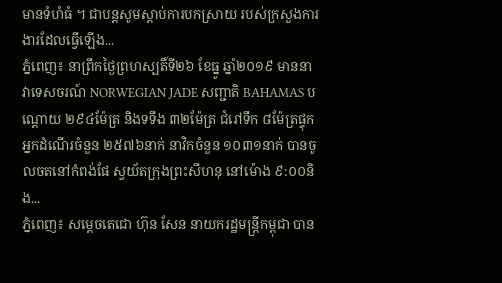មានទំហំធំ ។ ជាបន្តសូមស្តាប់ការបកស្រាយ របស់ក្រសួងការងារដែលធ្វើឡើង...
ភ្នំពេញ៖ នាព្រឹកថ្ងៃព្រហស្បតិ៍ទី២៦ ខែធ្នូ ឆ្នាំ២០១៩ មាននាវាទេសចរណ៍ NORWEGIAN JADE សញ្ជាតិ BAHAMAS បណ្តោយ ២៩៤ម៉ែត្រ និងទទឹង ៣២ម៉ែត្រ ជំរៅទឹក ៨ម៉ែត្រផ្ទុកអ្នកដំណើរចំនួន ២៥៧៦នាក់ នាវិកចំនួន ១០៣១នាក់ បានចូលចតនៅកំពង់ផែ ស្វយ័តក្រុងព្រះសីហនុ នៅម៉ោង ៩:០០និង...
ភ្នំពេញ៖ សម្ដេចតេជោ ហ៊ុន សែន នាយករដ្ឋមន្រ្តីកម្ពុជា បាន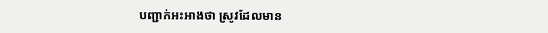បញ្ជាក់អះអាងថា ស្រូវដែលមាន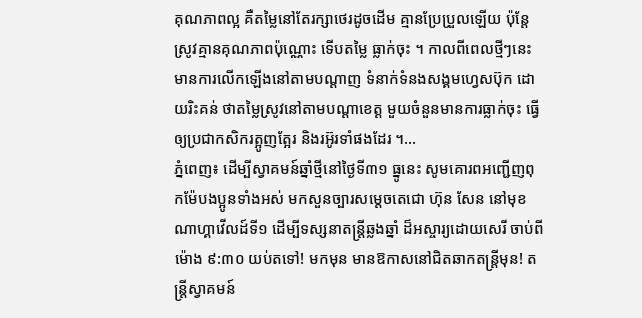គុណភាពល្អ គឺតម្លៃនៅតែរក្សាថេរដូចដើម គ្មានប្រែប្រួលឡើយ ប៉ុន្តែស្រូវគ្មានគុណភាពប៉ុណ្ណោះ ទើបតម្លៃ ធ្លាក់ចុះ ។ កាលពីពេលថ្មីៗនេះ មានការលើកឡើងនៅតាមបណ្ដាញ ទំនាក់ទំនងសង្គមហ្វេសប៊ុក ដោយរិះគន់ ថាតម្លៃស្រូវនៅតាមបណ្ដាខេត្ត មួយចំនួនមានការធ្លាក់ចុះ ធ្វើឲ្យប្រជាកសិករត្អូញត្អែរ និងរអ៊ូរទាំផងដែរ ។...
ភ្នំពេញ៖ ដើម្បីស្វាគមន៍ឆ្នាំថ្មីនៅថ្ងៃទី៣១ ធ្នូនេះ សូមគោរពអញ្ជើញពុកម៉ែបងប្អូនទាំងអស់ មកសួនច្បារសម្តេចតេជោ ហ៊ុន សែន នៅមុខណាហ្គាវើលដ៍ទី១ ដើម្បីទស្សនាតន្ត្រីឆ្លងឆ្នាំ ដ៏អស្ចារ្យដោយសេរី ចាប់ពីម៉ោង ៩:៣០ យប់តទៅ! មកមុន មានឱកាសនៅជិតឆាកតន្ត្រីមុន! តន្ត្រីស្វាគមន៍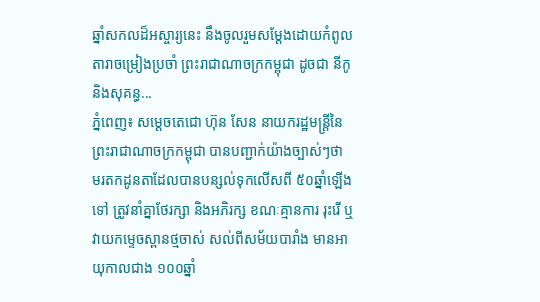ឆ្នាំសកលដ៏អស្ចារ្យនេះ នឹងចូលរួមសម្តែងដោយកំពូល តារាចម្រៀងប្រចាំ ព្រះរាជាណាចក្រកម្ពុជា ដូចជា នីកូ និងសុគន្ធ...
ភ្នំពេញ៖ សម្តេចតេជោ ហ៊ុន សែន នាយករដ្ឋមន្ត្រីនៃ ព្រះរាជាណាចក្រកម្ពុជា បានបញ្ជាក់យ៉ាងច្បាស់ៗថា មរតកដូនតាដែលបានបន្សល់ទុកលើសពី ៥០ឆ្នាំឡើងទៅ ត្រូវនាំគ្នាថែរក្សា និងអភិរក្ស ខណៈគ្មានការ រុះរើ ឬវាយកម្ទេចស្ពានថ្មចាស់ សល់ពីសម័យបារាំង មានអាយុកាលជាង ១០០ឆ្នាំ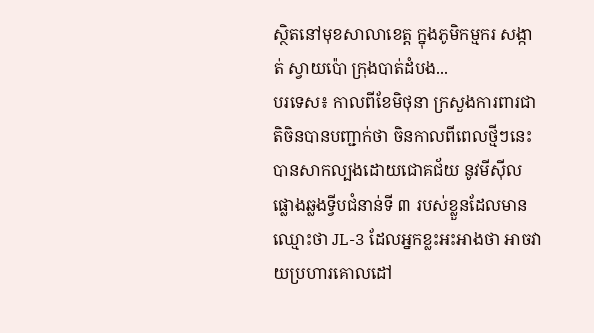ស្ថិតនៅមុខសាលាខេត្ត ក្នុងភូមិកម្មករ សង្កាត់ ស្វាយប៉ោ ក្រុងបាត់ដំបង...
បរទេស៖ កាលពីខែមិថុនា ក្រសួងការពារជាតិចិនបានបញ្ជាក់ថា ចិនកាលពីពេលថ្មីៗនេះ បានសាកល្បងដោយជោគជ័យ នូវមីស៊ីលផ្លោងឆ្លងទ្វីបជំនាន់ទី ៣ របស់ខ្លួនដែលមានឈ្មោះថា JL-3 ដែលអ្នកខ្លះអះអាងថា អាចវាយប្រហារគោលដៅ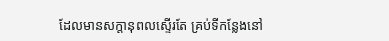ដែលមានសក្តានុពលស្ទើរតែ គ្រប់ទីកន្លែងនៅ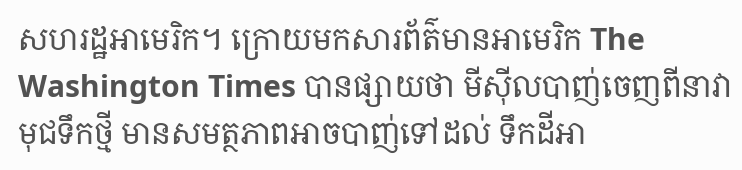សហរដ្ឋអាមេរិក។ ក្រោយមកសារព័ត៌មានអាមេរិក The Washington Times បានផ្សាយថា មីស៊ីលបាញ់ចេញពីនាវាមុជទឹកថ្មី មានសមត្ថភាពអាចបាញ់ទៅដល់ ទឹកដីអា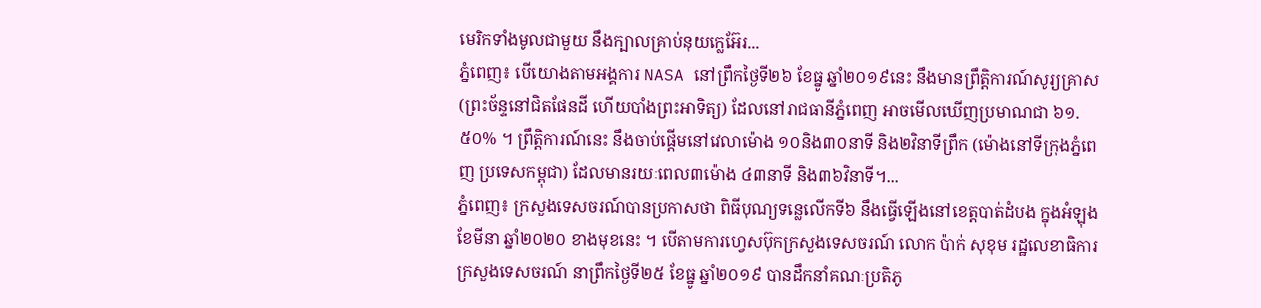មេរិកទាំងមូលជាមួយ នឹងក្បាលគ្រាប់នុយក្លេអ៊ែរ...
ភ្នំពេញ៖ បើយោងតាមអង្គការ NASA នៅព្រឹកថ្ងៃទី២៦ ខែធ្នូ ឆ្នាំ២០១៩នេះ នឹងមានព្រឹត្តិការណ៍សូរ្យគ្រាស (ព្រះច័ន្ទនៅជិតផែនដី ហើយបាំងព្រះអាទិត្យ) ដែលនៅរាជធានីភ្នំពេញ អាចមើលឃើញប្រមាណជា ៦១.៥០% ។ ព្រឹត្តិការណ៍នេះ នឹងចាប់ផ្ដើមនៅវេលាម៉ោង ១០និង៣០នាទី និង២វិនាទីព្រឹក (ម៉ោងនៅទីក្រុងភ្នំពេញ ប្រទេសកម្ពុជា) ដែលមានរយៈពេល៣ម៉ោង ៤៣នាទី និង៣៦វិនាទី។...
ភ្នំពេញ៖ ក្រសួងទេសចរណ៍បានប្រកាសថា ពិធីបុណ្យទន្លេលើកទី៦ នឹងធ្វើឡើងនៅខេត្តបាត់ដំបង ក្នុងអំឡុងខែមីនា ឆ្នាំ២០២០ ខាងមុខនេះ ។ បើតាមការហ្វេសប៊ុកក្រសួងទេសចរណ៍ លោក ប៉ាក់ សុខុម រដ្ឋលេខាធិការក្រសួងទេសចរណ៍ នាព្រឹកថ្ងៃទី២៥ ខែធ្នូ ឆ្នាំ២០១៩ បានដឹកនាំគណៈប្រតិភូ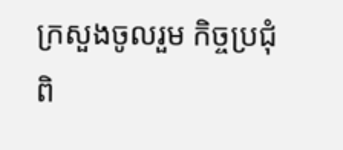ក្រសួងចូលរួម កិច្ចប្រជុំពិ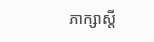ភាក្សាស្តី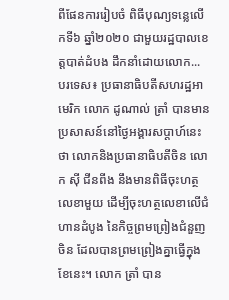ពីផែនការរៀបចំ ពិធីបុណ្យទន្លេលើកទី៦ ឆ្នាំ២០២០ ជាមួយរដ្ឋបាលខេត្តបាត់ដំបង ដឹកនាំដោយលោក...
បរទេស៖ ប្រធានាធិបតីសហរដ្ឋអាមេរិក លោក ដូណាល់ ត្រាំ បានមានប្រសាសន៍នៅថ្ងៃអង្គារសប្ដាហ៍នេះថា លោកនិងប្រធានាធិបតីចិន លោក ស៊ី ជីនពីង នឹងមានពិធីចុះហត្ថលេខាមួយ ដើម្បីចុះហត្ថលេខាលើជំហានដំបូង នៃកិច្ចព្រមព្រៀងជំនួញចិន ដែលបានព្រមព្រៀងគ្នាធ្វើក្នុងខែនេះ។ លោក ត្រាំ បាន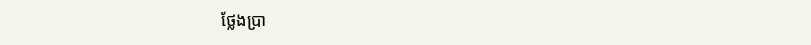ថ្លែងប្រា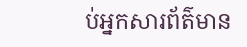ប់អ្នកសារព័ត៌មាន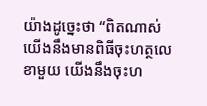យ៉ាងដូច្នេះថា “ពិតណាស់ យើងនឹងមានពិធីចុះហត្ថលេខាមួយ យើងនឹងចុះហ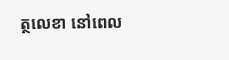ត្ថលេខា នៅពេល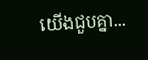យើងជួបគ្នា...